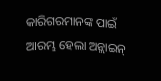କାରିଗରମାନଙ୍କ ପାଇଁ ଆରମ୍ଭ ହେଲା ଅନ୍ଲାଇନ୍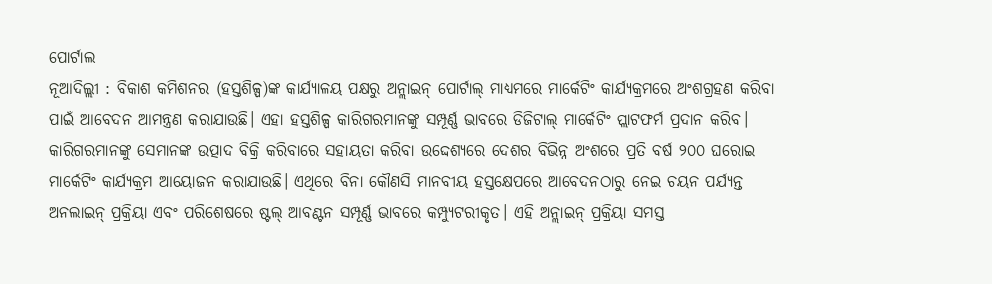ପୋର୍ଟାଲ
ନୂଆଦିଲ୍ଲୀ : ବିକାଶ କମିଶନର (ହସ୍ତଶିଳ୍ପ)ଙ୍କ କାର୍ଯ୍ୟାଳୟ ପକ୍ଷରୁ ଅନ୍ଲାଇନ୍ ପୋର୍ଟାଲ୍ ମାଧ୍ୟମରେ ମାର୍କେଟିଂ କାର୍ଯ୍ୟକ୍ରମରେ ଅଂଶଗ୍ରହଣ କରିବା ପାଇଁ ଆବେଦନ ଆମନ୍ତ୍ରଣ କରାଯାଉଛି। ଏହା ହସ୍ତଶିଳ୍ପ କାରିଗରମାନଙ୍କୁ ସମ୍ପୂର୍ଣ୍ଣ ଭାବରେ ଡିଜିଟାଲ୍ ମାର୍କେଟିଂ ପ୍ଲାଟଫର୍ମ ପ୍ରଦାନ କରିବ।
କାରିଗରମାନଙ୍କୁ ସେମାନଙ୍କ ଉତ୍ପାଦ ବିକ୍ରି କରିବାରେ ସହାୟତା କରିବା ଉଦ୍ଦେଶ୍ୟରେ ଦେଶର ବିଭିନ୍ନ ଅଂଶରେ ପ୍ରତି ବର୍ଷ ୨୦୦ ଘରୋଇ ମାର୍କେଟିଂ କାର୍ଯ୍ୟକ୍ରମ ଆୟୋଜନ କରାଯାଉଛି। ଏଥିରେ ବିନା କୌଣସି ମାନବୀୟ ହସ୍ତକ୍ଷେପରେ ଆବେଦନଠାରୁ ନେଇ ଚୟନ ପର୍ଯ୍ୟନ୍ତ ଅନଲାଇନ୍ ପ୍ରକ୍ରିୟା ଏବଂ ପରିଶେଷରେ ଷ୍ଟଲ୍ ଆବଣ୍ଟନ ସମ୍ପୂର୍ଣ୍ଣ ଭାବରେ କମ୍ପ୍ୟୁଟରୀକୃତ। ଏହି ଅନ୍ଲାଇନ୍ ପ୍ରକ୍ରିୟା ସମସ୍ତ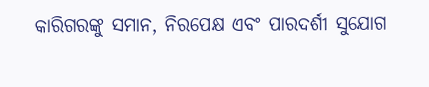କାରିଗରଙ୍କୁ ସମାନ, ନିରପେକ୍ଷ ଏବଂ ପାରଦର୍ଶୀ ସୁଯୋଗ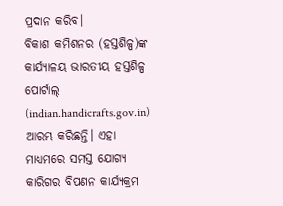ପ୍ରଦାନ କରିବ।
ବିକାଶ କମିଶନର (ହସ୍ତଶିଳ୍ପ)ଙ୍କ କାର୍ଯ୍ୟାଳୟ ଭାରତୀୟ ହସ୍ତଶିଳ୍ପ ପୋର୍ଟାଲ୍ (indian.handicrafts.gov.in) ଆରମ୍ଭ କରିଛନ୍ତି। ଏହା ମାଧ୍ୟମରେ ସମସ୍ତ ଯୋଗ୍ୟ କାରିଗର ବିପଣନ କାର୍ଯ୍ୟକ୍ରମ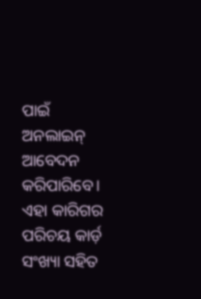ପାଇଁ ଅନଲାଇନ୍ ଆବେଦନ କରିପାରିବେ। ଏହା କାରିଗର ପରିଚୟ କାର୍ଡ଼ ସଂଖ୍ୟା ସହିତ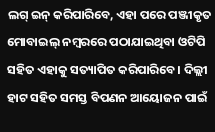ଲଗ୍ ଇନ୍ କରିପାରିବେ, ଏହା ପରେ ପଞ୍ଜୀକୃତ ମୋବାଇଲ୍ ନମ୍ବରରେ ପଠାଯାଇଥିବା ଓଟିପି ସହିତ ଏହାକୁ ସତ୍ୟାପିତ କରିପାରିବେ। ଦିଲ୍ଲୀ ହାଟ ସହିତ ସମସ୍ତ ବିପଣନ ଆୟୋଜନ ପାଇଁ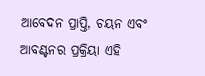ଆବେଦନ ପ୍ରାପ୍ତି, ଚୟନ ଏବଂ ଆବଣ୍ଟନର ପ୍ରକ୍ରିୟା ଏହି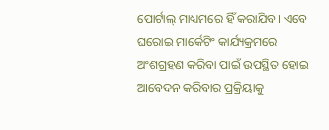ପୋର୍ଟାଲ୍ ମାଧ୍ୟମରେ ହିଁ କରାଯିବ। ଏବେ ଘରୋଇ ମାର୍କେଟିଂ କାର୍ଯ୍ୟକ୍ରମରେ ଅଂଶଗ୍ରହଣ କରିବା ପାଇଁ ଉପସ୍ଥିତ ହୋଇ ଆବେଦନ କରିବାର ପ୍ରକ୍ରିୟାକୁ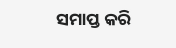ସମାପ୍ତ କରି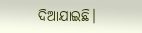ଦିଆଯାଇଛି।